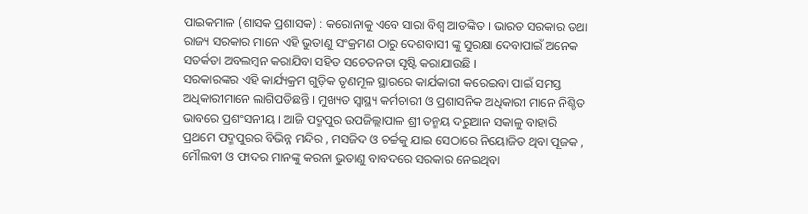ପାଇକମାଳ (ଶାସକ ପ୍ରଶାସକ) : କରୋନାକୁ ଏବେ ସାରା ବିଶ୍ୱ ଆତଙ୍କିତ । ଭାରତ ସରକାର ତଥା ରାଜ୍ୟ ସରକାର ମାନେ ଏହି ଭୁତାଣୁ ସଂକ୍ରମଣ ଠାରୁ ଦେଶବାସୀ ଙ୍କୁ ସୁରକ୍ଷା ଦେବାପାଇଁ ଅନେକ ସତର୍କତା ଅବଲମ୍ବନ କରାଯିବା ସହିତ ସଚେତନତା ସୃଷ୍ଟି କରାଯାଉଛି ।
ସରକାରଙ୍କର ଏହି କାର୍ଯ୍ୟକ୍ରମ ଗୁଡ଼ିକ ତୃଣମୂଳ ସ୍ଥାରରେ କାର୍ଯକାରୀ କରେଇବା ପାଇଁ ସମସ୍ତ ଅଧିକାରୀମାନେ ଲାଗିପଡିଛନ୍ତି । ମୁଖ୍ୟତ ସ୍ୱାସ୍ଥ୍ୟ କର୍ମଚାରୀ ଓ ପ୍ରଶାସନିକ ଅଧିକାରୀ ମାନେ ନିଶ୍ଚିତ ଭାବରେ ପ୍ରଶଂସନୀୟ । ଆଜି ପଦ୍ମପୁର ଉପଜିଲ୍ଲାପାଳ ଶ୍ରୀ ତନ୍ମୟ ଦରୁଆନ ସକାଳୁ ବାହାରି ପ୍ରଥମେ ପଦ୍ମପୁରର ବିଭିନ୍ନ ମନ୍ଦିର , ମସଜିଦ ଓ ଚର୍ଚ୍ଚକୁ ଯାଇ ସେଠାରେ ନିୟୋଜିତ ଥିବା ପୂଜକ , ମୌଲବୀ ଓ ଫାଦର ମାନଙ୍କୁ କରନା ଭୁତାଣୁ ବାବଦରେ ସରକାର ନେଇଥିବା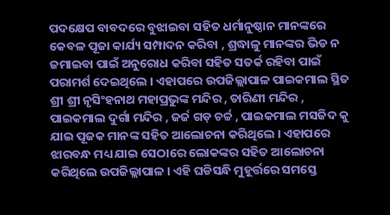ପଦକ୍ଷେପ ବାବଦରେ ବୁଝାଇବା ସହିତ ଧର୍ମାନୁଷ୍ଠାନ ମାନଙ୍କରେ କେବଳ ପୂଜା କାର୍ଯ୍ୟ ସମ୍ପାଦନ କରିବା , ଶ୍ରଦ୍ଧାଳୁ ମାନଙ୍କର ଭିଡ ନ ଜମାଇବା ପାଇଁ ଅନୁରୋଧ କରିବା ସହିତ ସତର୍କ ରହିବା ପାଇଁ ପରାମର୍ଶ ଦେଇଥିଲେ । ଏହାପରେ ଉପଜିଲ୍ଲାପାଳ ପାଇକମାଲ ସ୍ଥିତ ଶ୍ରୀ ଶ୍ରୀ ନୃସିଂହନାଥ ମହାପ୍ରଭୁଙ୍କ ମନ୍ଦିର , ତାରିଣୀ ମନ୍ଦିର , ପାଇକମାଲ ଦୁର୍ଗା ମନ୍ଦିର , ଜର୍ଜ ଗଡ଼ ଚର୍ଚ୍ଚ , ପାଇକମାଲ ମସଜିଦ କୁ ଯାଇ ପୂଜକ ମାନଙ୍କ ସହିତ ଆଲୋଚନା କରିଥିଲେ । ଏହାପରେ ଝାରବନ୍ଧ ମଧ୍ୟ ଯାଇ ସେଠାରେ ଲୋକଙ୍କର ସହିତ ଆଲୋଚନା କରିଥିଲେ ଉପଜିଲ୍ଲାପାଳ । ଏହି ଘଡିସନ୍ଧି ମୁହୂର୍ତ୍ତରେ ସମସ୍ତେ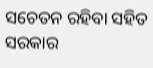ସଚେତନ ରହିବା ସହିତ ସରକାର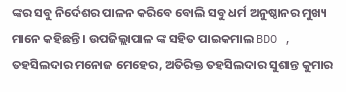ଙ୍କର ସବୁ ନିର୍ଦେଶର ପାଳନ କରିବେ ବୋଲି ସବୁ ଧର୍ମ ଅନୁଷ୍ଠାନର ମୁଖ୍ୟ ମାନେ କହିଛନ୍ତି । ଉପଜିଲ୍ଲାପାଳ ଙ୍କ ସହିତ ପାଇକମାଲ BDO , ତହସିଲଦାର ମନୋଜ ମେହେର, ଅତିରିକ୍ତ ତହସିଲଦାର ସୁଶାନ୍ତ କୁମାର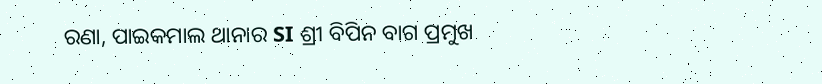ରଣା, ପାଇକମାଲ ଥାନାର SI ଶ୍ରୀ ବିପିନ ବାଗ ପ୍ରମୁଖ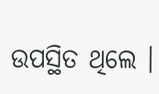ଉପସ୍ଥିତ ଥିଲେ ।